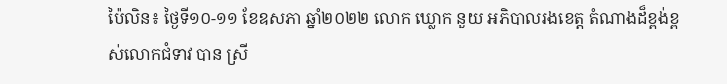ប៉ៃលិន៖ ថ្ងៃទី១០-១១ ខែឧសភា ឆ្នាំ២០២២ លោក ឃ្លោក នួយ អភិបាលរងខេត្ត តំណាងដ៏ខ្ពង់ខ្ពស់លោកជំទាវ បាន ស្រី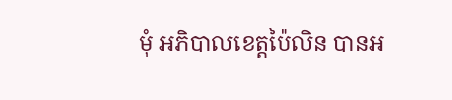មុំ អភិបាលខេត្តប៉ៃលិន បានអ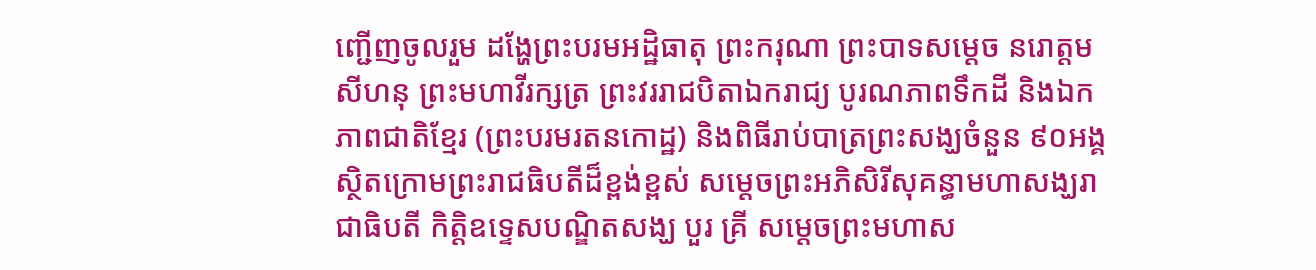ញ្ជើញចូលរួម ដង្ហែព្រះបរមអដ្ឋិធាតុ ព្រះករុណា ព្រះបាទសម្តេច នរោត្តម សីហនុ ព្រះមហាវីរក្សត្រ ព្រះវររាជបិតាឯករាជ្យ បូរណភាពទឹកដី និងឯកភាពជាតិខ្មែរ (ព្រះបរមរតនកោដ្ឋ) និងពិធីរាប់បាត្រព្រះសង្ឃចំនួន ៩០អង្គ ស្ថិតក្រោមព្រះរាជធិបតីដ៏ខ្ពង់ខ្ពស់ សម្តេចព្រះអភិសិរីសុគន្ធាមហាសង្ឃរាជាធិបតី កិត្តិឧទ្ទេសបណ្ឌិតសង្ឃ បួរ គ្រី សម្តេចព្រះមហាស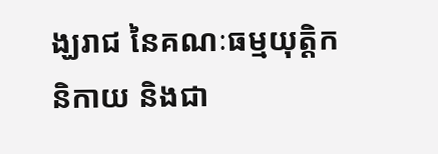ង្ឃរាជ នៃគណៈធម្មយុត្តិកនិកាយ និងជា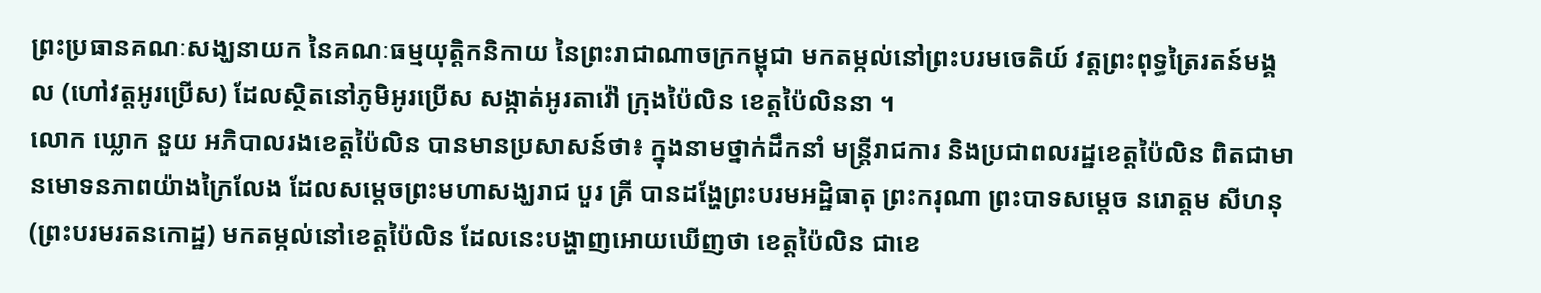ព្រះប្រធានគណៈសង្ឃនាយក នៃគណៈធម្មយុត្តិកនិកាយ នៃព្រះរាជាណាចក្រកម្ពុជា មកតម្កល់នៅព្រះបរមចេតិយ៍ វត្តព្រះពុទ្ធត្រៃរតន៍មង្គល (ហៅវត្តអូរប្រើស) ដែលស្ថិតនៅភូមិអូរប្រើស សង្កាត់អូរតាវ៉ៅ ក្រុងប៉ៃលិន ខេត្តប៉ៃលិននា ។
លោក ឃ្លោក នួយ អភិបាលរងខេត្តប៉ៃលិន បានមានប្រសាសន៍ថា៖ ក្នុងនាមថ្នាក់ដឹកនាំ មន្ត្រីរាជការ និងប្រជាពលរដ្ឋខេត្តប៉ៃលិន ពិតជាមានមោទនភាពយ៉ាងក្រៃលែង ដែលសម្ដេចព្រះមហាសង្ឃរាជ បួរ គ្រី បានដង្ហែព្រះបរមអដ្ឋិធាតុ ព្រះករុណា ព្រះបាទសម្តេច នរោត្តម សីហនុ(ព្រះបរមរតនកោដ្ឋ) មកតម្កល់នៅខេត្តប៉ៃលិន ដែលនេះបង្ហាញអោយឃើញថា ខេត្តប៉ៃលិន ជាខេ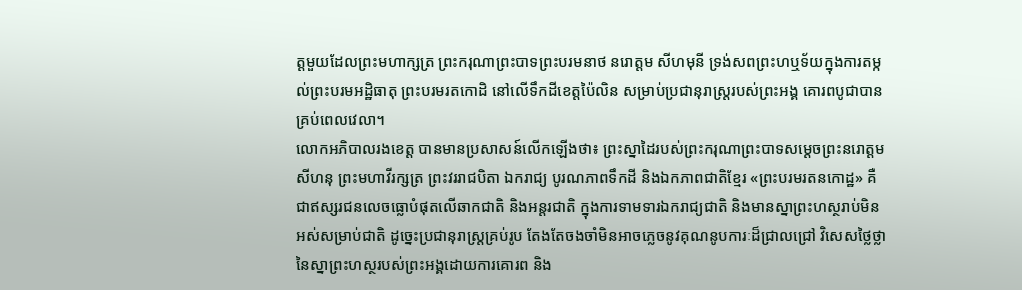ត្តមួយដែលព្រះមហាក្សត្រ ព្រះករុណាព្រះបាទព្រះបរមនាថ នរោត្តម សីហមុនី ទ្រង់សពព្រះហឬទ័យក្នុងការតម្កល់ព្រះបរមអដ្ឋិធាតុ ព្រះបរមរតកោដិ នៅលើទឹកដីខេត្តប៉ៃលិន សម្រាប់ប្រជានុរាស្ត្ររបស់ព្រះអង្គ គោរពបូជាបានគ្រប់ពេលវេលា។
លោកអភិបាលរងខេត្ត បានមានប្រសាសន៍លើកឡើងថា៖ ព្រះស្នាដៃរបស់ព្រះករុណាព្រះបាទសម្តេចព្រះនរោត្តម សីហនុ ព្រះមហាវីរក្សត្រ ព្រះវររាជបិតា ឯករាជ្យ បូរណភាពទឹកដី និងឯកភាពជាតិខ្មែរ «ព្រះបរមរតនកោដ្ឋ» គឺជាឥស្សរជនលេចធ្លោបំផុតលើឆាកជាតិ និងអន្តរជាតិ ក្នុងការទាមទារឯករាជ្យជាតិ និងមានស្នាព្រះហស្ថរាប់មិនអស់សម្រាប់ជាតិ ដូច្នេះប្រជានុរាស្ត្រគ្រប់រូប តែងតែចងចាំមិនអាចភ្លេចនូវគុណនូបការៈដ៏ជ្រាលជ្រៅ វិសេសថ្លៃថ្លា នៃស្នាព្រះហស្ថរបស់ព្រះអង្គដោយការគោរព និង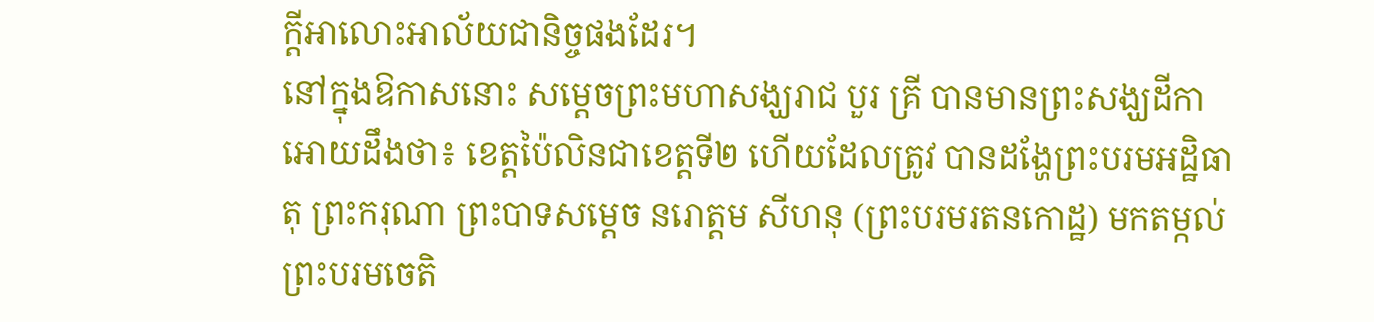ក្តីអាលោះអាល័យជានិច្ចផងដែរ។
នៅក្នុងឱកាសនោះ សម្ដេចព្រះមហាសង្ឃរាជ បួរ គ្រី បានមានព្រះសង្ឃដីកាអោយដឹងថា៖ ខេត្តប៉ៃលិនជាខេត្តទី២ ហើយដែលត្រូវ បានដង្ហែព្រះបរមអដ្ឋិធាតុ ព្រះករុណា ព្រះបាទសម្តេច នរោត្តម សីហនុ (ព្រះបរមរតនកោដ្ឋ) មកតម្កល់ព្រះបរមចេតិ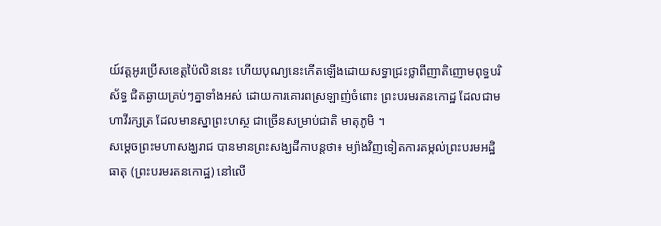យ៍វត្តអូរប្រើសខេត្តប៉ៃលិននេះ ហើយបុណ្យនេះកើតឡើងដោយសទ្ធាជ្រះថ្លាពីញាតិញោមពុទ្ធបរិស័ទ្ធ ជិតឆ្ងាយគ្រប់ៗគ្នាទាំងអស់ ដោយការគោរពស្រឡាញ់ចំពោះ ព្រះបរមរតនកោដ្ឋ ដែលជាមហាវីរក្សត្រ ដែលមានស្នាព្រះហស្ថ ជាច្រើនសម្រាប់ជាតិ មាតុភូមិ ។
សម្ដេចព្រះមហាសង្ឃរាជ បានមានព្រះសង្ឃដីកាបន្តថា៖ ម្យ៉ាងវិញទៀតការតម្កល់ព្រះបរមអដ្ឋិធាតុ (ព្រះបរមរតនកោដ្ឋ) នៅលើ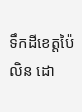ទឹកដីខេត្តប៉ៃលិន ដោ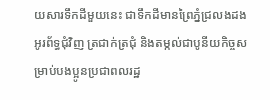យសារទឹកដីមួយនេះ ជាទឹកដីមានព្រៃភ្នំជ្រលងដងអូរព័ទ្ធជុំវិញ ត្រជាក់ត្រជុំ និងតម្កល់ជាបូនីយកិច្ចសម្រាប់បងប្អូនប្រជាពលរដ្ឋ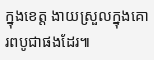ក្នុងខេត្ត ងាយស្រួលក្នុងគោរពបូជាផងដែរ៕